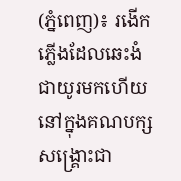(ភ្នំពេញ)៖ រងើកភ្លើងដែលឆេះងំជាយូរមកហើយ នៅក្នុងគណបក្សសង្គ្រោះជា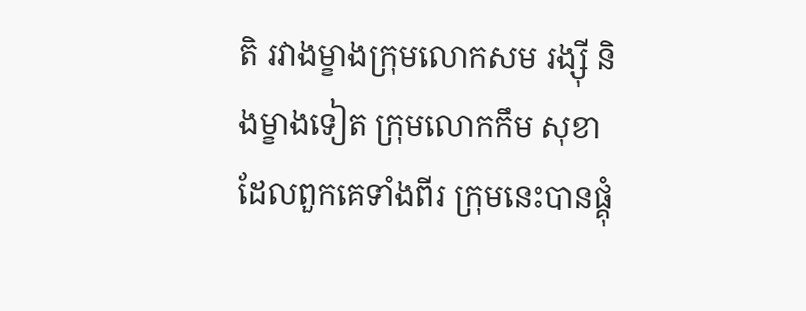តិ រវាងម្ខាងក្រុមលោកសម រង្ស៊ី និងម្ខាងទៀត ក្រុមលោកកឹម សុខា ដែលពួកគេទាំងពីរ ក្រុមនេះបានផ្គុំ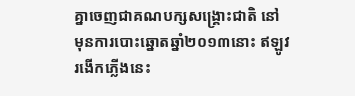គ្នាចេញជាគណបក្សសង្គ្រោះជាតិ នៅមុនការបោះឆ្នោតឆ្នាំ២០១៣នោះ ឥឡូវរងើកភ្លើងនេះ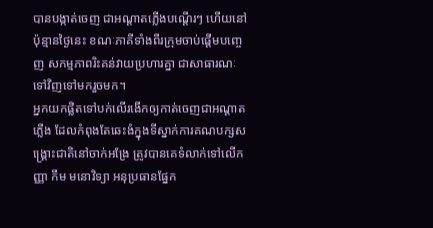បានបង្កាត់ចេញ ជាអណ្ដាតភ្លើងបណ្ដើរៗ ហើយនៅប៉ុន្មានថ្ងៃនេះ ខណៈភាគីទាំងពីរក្រុមចាប់ផ្ដើមបញ្ចេញ សកម្មភាពរិះគន់វាយប្រហារគ្នា ជាសាធារណៈទៅវិញទៅមករួចមក។
អ្នកយកផ្លិតទៅបក់លើរងើកឲ្យកាត់ចេញជាអណ្ដាតភ្លើង ដែលកំពុងតែឆេះងំក្នុងទីស្នាក់ការគណបក្សសង្គ្រោះជាតិនៅចាក់អង្រែ ត្រូវបានគេទំលាក់ទៅលើកញ្ញា កឹម មនោវិទ្យា អនុប្រធានផ្នែក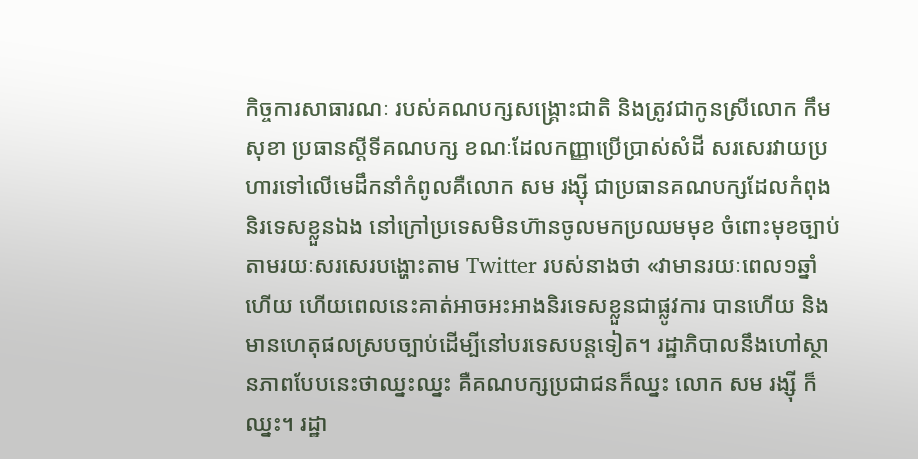កិច្ចការសាធារណៈ របស់គណបក្សសង្គ្រោះជាតិ និងត្រូវជាកូនស្រីលោក កឹម សុខា ប្រធានស្ដីទីគណបក្ស ខណៈដែលកញ្ញាប្រើប្រាស់សំដី សរសេរវាយប្រហារទៅលើមេដឹកនាំកំពូលគឺលោក សម រង្ស៊ី ជាប្រធានគណបក្សដែលកំពុង និរទេសខ្លួនឯង នៅក្រៅប្រទេសមិនហ៊ានចូលមកប្រឈមមុខ ចំពោះមុខច្បាប់តាមរយៈសរសេរបង្ហោះតាម Twitter របស់នាងថា «វាមានរយៈពេល១ឆ្នាំហើយ ហើយពេលនេះគាត់អាចអះអាងនិរទេសខ្លួនជាផ្លូវការ បានហើយ និងមានហេតុផលស្របច្បាប់ដើម្បីនៅបរទេសបន្តទៀត។ រដ្ឋាភិបាលនឹងហៅស្ថានភាពបែបនេះថាឈ្នះឈ្នះ គឺគណបក្សប្រជាជនក៏ឈ្នះ លោក សម រង្ស៊ី ក៏ឈ្នះ។ រដ្ឋា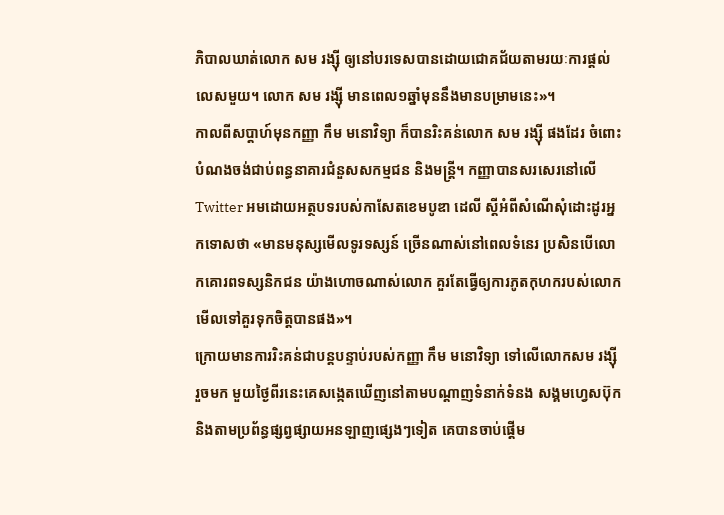ភិបាលឃាត់លោក សម រង្ស៊ី ឲ្យនៅបរទេសបានដោយជោគជ័យតាមរយៈការផ្ដល់លេសមួយ។ លោក សម រង្ស៊ី មានពេល១ឆ្នាំមុននឹងមានបម្រាមនេះ»។
កាលពីសប្តាហ៍មុនកញ្ញា កឹម មនោវិទ្យា ក៏បានរិះគន់លោក សម រង្ស៊ី ផងដែរ ចំពោះបំណងចង់ជាប់ពន្ធនាគារជំនួសសកម្មជន និងមន្រ្តី។ កញ្ញាបានសរសេរនៅលើ Twitter អមដោយអត្ថបទរបស់កាសែតខេមបូឌា ដេលី ស្តីអំពីសំណើសុំដោះដូរអ្នកទោសថា «មានមនុស្សមើលទូរទស្សន៍ ច្រើនណាស់នៅពេលទំនេរ ប្រសិនបើលោកគោរពទស្សនិកជន យ៉ាងហោចណាស់លោក គួរតែធ្វើឲ្យការភូតកុហករបស់លោកមើលទៅគួរទុកចិត្តបានផង»។
ក្រោយមានការរិះគន់ជាបន្តបន្ទាប់របស់កញ្ញា កឹម មនោវិទ្យា ទៅលើលោកសម រង្ស៊ី រួចមក មួយថ្ងៃពីរនេះគេសង្កេតឃើញនៅតាមបណ្ដាញទំនាក់ទំនង សង្គមហ្វេសប៊ុក និងតាមប្រព័ន្ធផ្សព្វផ្សាយអនឡាញផ្សេងៗទៀត គេបានចាប់ផ្ដើម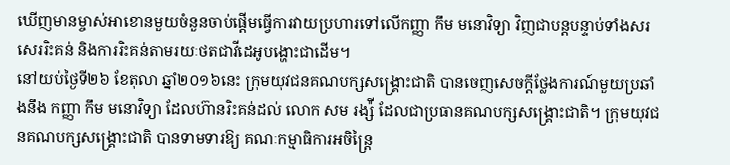ឃើញមានម្ចាស់អាខោនមួយចំនួនចាប់ផ្ដើមធ្វើការវាយប្រហារទៅលើកញ្ញា កឹម មនោវិទ្យា វិញជាបន្តបន្ទាប់ទាំងសរសេររិះគន់ និងការរិះគន់តាមរយៈថតជាវីដេអូបង្ហោះជាដើម។
នៅយប់ថ្ងៃទី២៦ ខែតុលា ឆ្នាំ២០១៦នេះ ក្រុមយុវជនគណបក្សសង្រ្គោះជាតិ បានចេញសេចក្តីថ្លែងការណ៍មួយប្រឆាំងនឹង កញ្ញា កឹម មនោវិទ្យា ដែលហ៊ានរិះគន់ដល់ លោក សម រង្ស៉ី ដែលជាប្រធានគណបក្សសង្រ្គោះជាតិ។ ក្រុមយុវជនគណបក្សសង្រ្គោះជាតិ បានទាមទារឱ្យ គណៈកម្មាធិការអចិន្រ្តៃ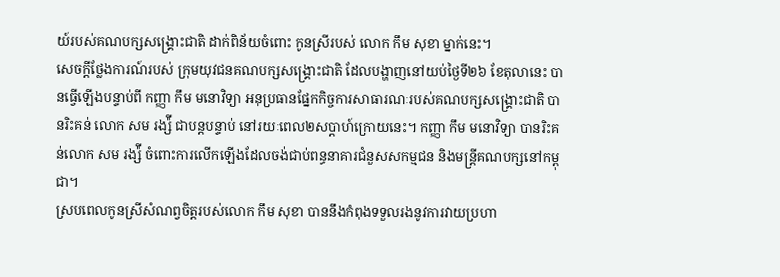យ៍របស់គណបក្សសង្រ្គោះជាតិ ដាក់ពិន័យចំពោះ កូនស្រីរបស់ លោក កឹម សុខា ម្នាក់នេះ។
សេចក្តីថ្លែងការណ៍របស់ ក្រុមយុវជនគណបក្សសង្រ្គោះជាតិ ដែលបង្ហាញនៅយប់ថ្ងៃទី២៦ ខែតុលានេះ បានធ្វើឡើងបន្ទាប់ពី កញ្ញា កឹម មនោវិទ្យា អនុប្រធានផ្នែកកិច្ចការសាធារណៈរបស់គណបក្សសង្រ្គោះជាតិ បានរិះគន់ លោក សម រង្ស៉ី ជាបន្តបន្ទាប់ នៅរយៈពេល២សប្តាហ៍ក្រោយនេះ។ កញ្ញា កឹម មនោវិទ្យា បានរិះគន់លោក សម រង្ស៉ី ចំពោះការលើកឡើងដែលចង់ជាប់ពន្ធនាគារជំនួសសកម្មជន និងមន្រ្តីគណបក្សនៅកម្ពុជា។
ស្របពេលកូនស្រីសំណព្វចិត្តរបស់លោក កឹម សុខា បាននឹងកំពុងទទួលរងនូវការវាយប្រហា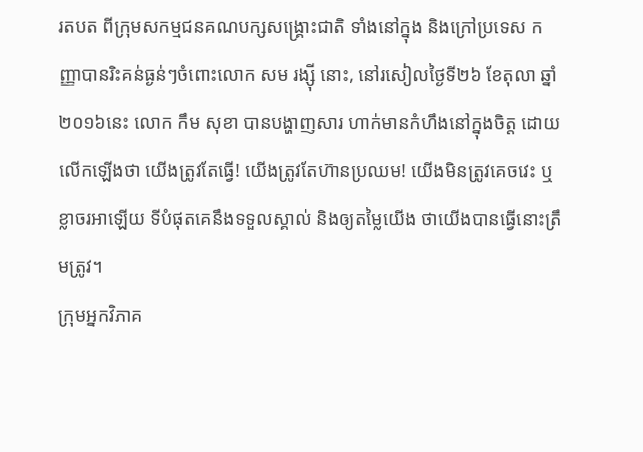រតបត ពីក្រុមសកម្មជនគណបក្សសង្គ្រោះជាតិ ទាំងនៅក្នុង និងក្រៅប្រទេស កញ្ញាបានរិះគន់ធ្ងន់ៗចំពោះលោក សម រង្ស៊ី នោះ, នៅរសៀលថ្ងៃទី២៦ ខែតុលា ឆ្នាំ២០១៦នេះ លោក កឹម សុខា បានបង្ហាញសារ ហាក់មានកំហឹងនៅក្នុងចិត្ត ដោយលើកឡើងថា យើងត្រូវតែធ្វើ! យើងត្រូវតែហ៊ានប្រឈម! យើងមិនត្រូវគេចវេះ ឬខ្លាចរអាឡើយ ទីបំផុតគេនឹងទទួលស្គាល់ និងឲ្យតម្លៃយើង ថាយើងបានធ្វើនោះត្រឹមត្រូវ។
ក្រុមអ្នកវិភាគ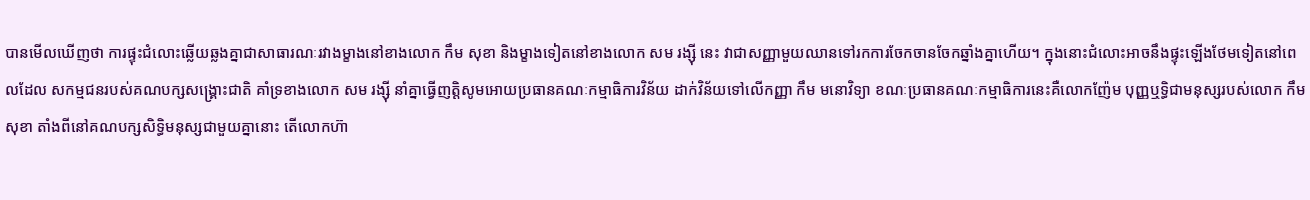បានមើលឃើញថា ការផ្ទុះជំលោះឆ្លើយឆ្លងគ្នាជាសាធារណៈរវាងម្ខាងនៅខាងលោក កឹម សុខា និងម្ខាងទៀតនៅខាងលោក សម រង្ស៊ី នេះ វាជាសញ្ញាមួយឈានទៅរកការចែកចានចែកឆ្នាំងគ្នាហើយ។ ក្នុងនោះជំលោះអាចនឹងផ្ទុះឡើងថែមទៀតនៅពេលដែល សកម្មជនរបស់គណបក្សសង្គ្រោះជាតិ គាំទ្រខាងលោក សម រង្ស៊ី នាំគ្នាធ្វើញត្តិសូមអោយប្រធានគណៈកម្មាធិការវិន័យ ដាក់វិន័យទៅលើកញ្ញា កឹម មនោវិទ្យា ខណៈប្រធានគណៈកម្មាធិការនេះគឺលោកញ៉ែម បុញ្ញឬទ្ធិជាមនុស្សរបស់លោក កឹម សុខា តាំងពីនៅគណបក្សសិទ្ធិមនុស្សជាមួយគ្នានោះ តើលោកហ៊ា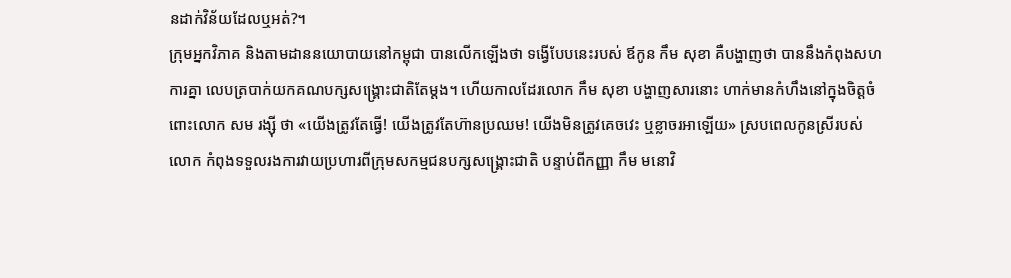នដាក់វិន័យដែលឬអត់?។
ក្រុមអ្នកវិភាគ និងតាមដាននយោបាយនៅកម្ពុជា បានលើកឡើងថា ទង្វើបែបនេះរបស់ ឪកូន កឹម សុខា គឺបង្ហាញថា បាននឹងកំពុងសហការគ្នា លេបត្របាក់យកគណបក្សសង្រ្គោះជាតិតែម្តង។ ហើយកាលដែរលោក កឹម សុខា បង្ហាញសារនោះ ហាក់មានកំហឹងនៅក្នុងចិត្តចំពោះលោក សម រង្ស៊ី ថា «យើងត្រូវតែធ្វើ! យើងត្រូវតែហ៊ានប្រឈម! យើងមិនត្រូវគេចវេះ ឬខ្លាចរអាឡើយ» ស្របពេលកូនស្រីរបស់លោក កំពុងទទួលរងការវាយប្រហារពីក្រុមសកម្មជនបក្សសង្គ្រោះជាតិ បន្ទាប់ពីកញ្ញា កឹម មនោវិ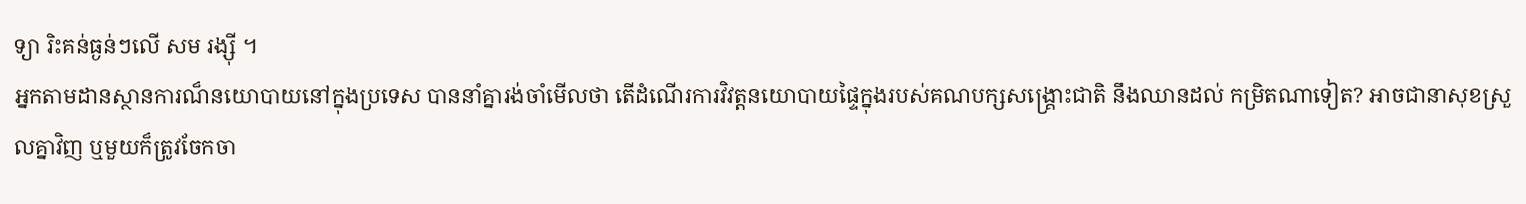ទ្យា រិះគន់ធ្ងន់ៗលើ សម រង្ស៊ី ។
អ្នកតាមដានស្ថានការណ៏នយោបាយនៅក្នុងប្រទេស បាននាំគ្នារង់ចាំមើលថា តើដំណើរការវិវត្តនយោបាយផ្ទៃក្នុងរបស់គណបក្សសង្គ្រោះជាតិ នឹងឈានដល់ កម្រិតណាទៀត? អាចជានាសុខស្រួលគ្នាវិញ ឬមួយក៏ត្រូវចែកចា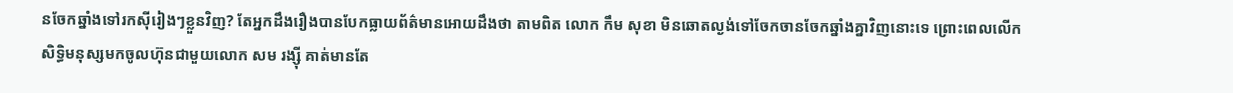នចែកឆ្នាំងទៅរកស៊ីរៀងៗខ្លួនវិញ? តែអ្នកដឹងរឿងបានបែកធ្លាយព័ត៌មានអោយដឹងថា តាមពិត លោក កឹម សុខា មិនឆោតល្ងង់ទៅចែកចានចែកឆ្នាំងគ្នាវិញនោះទេ ព្រោះពេលលើកសិទ្ធិមនុស្សមកចូលហ៊ុនជាមួយលោក សម រង្ស៊ី គាត់មានតែ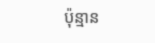ប៉ុន្មាន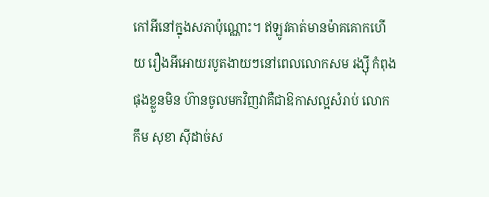កៅអីនៅក្នុងសភាប៉ុណ្ណោះ។ ឥឡូវគាត់មានម៉ាគគោកហើយ រឿងអីអោយរបូតងាយៗនៅពេលលោកសម រង្ស៊ី កំពុងផុងខ្លួនមិន ហ៊ានចូលមកវិញវាគឺជាឱកាសល្អសំរាប់ លោក កឹម សុខា ស៊ីដាច់ស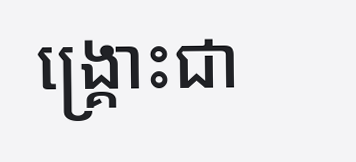ង្គ្រោះជា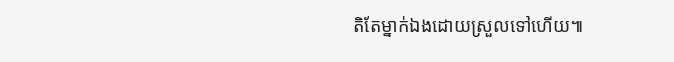តិតែម្នាក់ឯងដោយស្រួលទៅហើយ៕